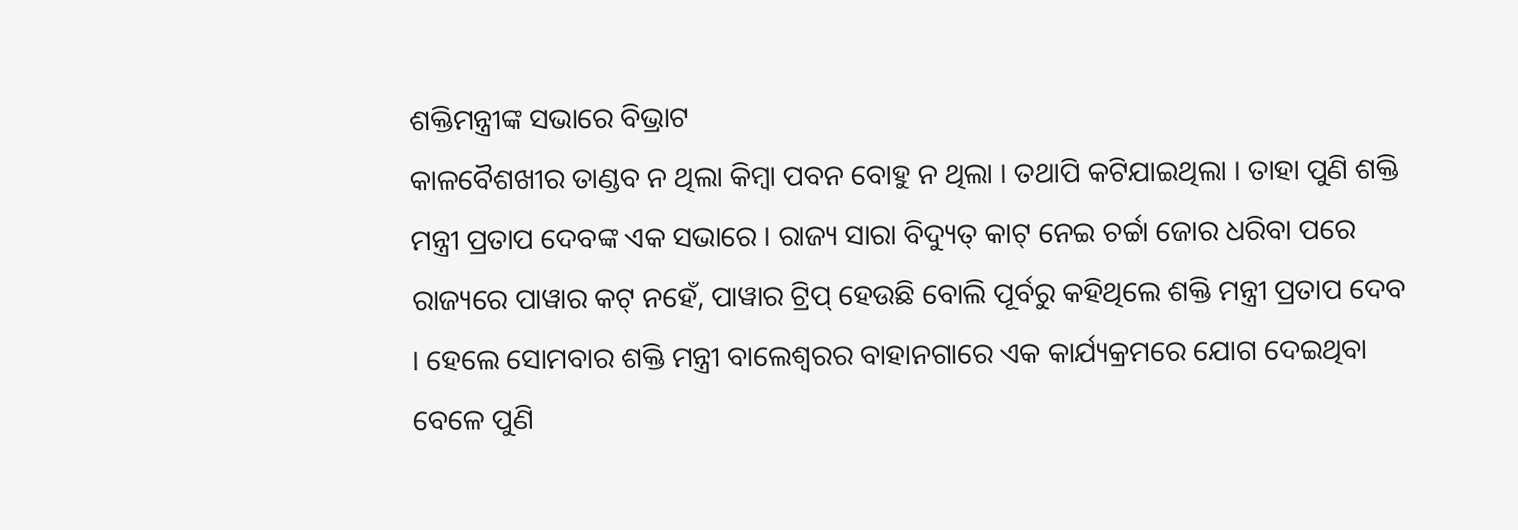ଶକ୍ତିମନ୍ତ୍ରୀଙ୍କ ସଭାରେ ବିଭ୍ରାଟ
କାଳବୈଶଖୀର ତାଣ୍ଡବ ନ ଥିଲା କିମ୍ବା ପବନ ବୋହୁ ନ ଥିଲା । ତଥାପି କଟିଯାଇଥିଲା । ତାହା ପୁଣି ଶକ୍ତି ମନ୍ତ୍ରୀ ପ୍ରତାପ ଦେବଙ୍କ ଏକ ସଭାରେ । ରାଜ୍ୟ ସାରା ବିଦ୍ୟୁତ୍ କାଟ୍ ନେଇ ଚର୍ଚ୍ଚା ଜୋର ଧରିବା ପରେ ରାଜ୍ୟରେ ପାୱାର କଟ୍ ନହେଁ, ପାୱାର ଟ୍ରିପ୍ ହେଉଛି ବୋଲି ପୂର୍ବରୁ କହିଥିଲେ ଶକ୍ତି ମନ୍ତ୍ରୀ ପ୍ରତାପ ଦେବ । ହେଲେ ସୋମବାର ଶକ୍ତି ମନ୍ତ୍ରୀ ବାଲେଶ୍ୱରର ବାହାନଗାରେ ଏକ କାର୍ଯ୍ୟକ୍ରମରେ ଯୋଗ ଦେଇଥିବା ବେଳେ ପୁଣି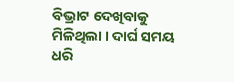ବିଭ୍ରାଟ ଦେଖିବାକୁ ମିଳିଥିଲା । ଦାର୍ଘ ସମୟ ଧରି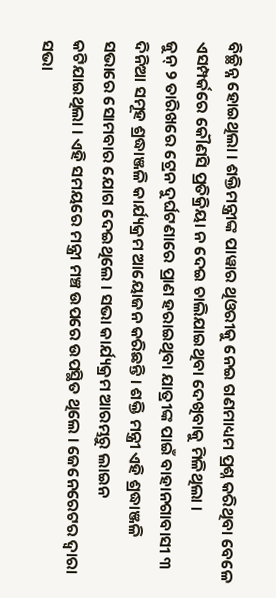ବିଚ୍ଛିନ୍ନ ହୋଇଥିଲା । ଶକ୍ତିମନ୍ତ୍ରୀଙ୍କ ପାୱାର ଥିଓରୀକୁ ନେଇ ଗଣମାଧ୍ୟମ ପ୍ରଶ୍ନ କରିଥିବା ବେଳେ ଏସମ୍ପର୍କରେ କୌଣସି ପ୍ରତିକ୍ରିୟା ନ ଦେଇ ଚାଲିଯାଇଥିବା ଦେଖିବାକୁ ମିଳିଥିଲା ।
ଜୁନ୍ ୨ ତାରିଖରେ ଟ୍ରେନ ଦୁର୍ଘଟଣାରେ ପ୍ରାଣ ହରାଇଥିବା ଯାତ୍ରୀଙ୍କ ପାଇଁ ବାହାନଗାବାସୀ ୩ ଦିନିଆ ସମୂହ ଶ୍ରଦ୍ଧାଞ୍ଜଳି କାର୍ଯ୍ୟକ୍ରମ ଆୟୋଜନ କରିଛନ୍ତି । ଶକ୍ତି ମନ୍ତ୍ରୀ ଏହି ଶ୍ରଦ୍ଧାଞ୍ଜଳି ସଭାରେ ସୋମବାର ଯୋଗ ଦେଇଥିଲେ । ସଭା କାର୍ଯ୍ୟକ୍ରମ ଆରମ୍ଭରୁ ଲାଇନ କଟିଯାଇଥିଲା । ଏହି ସମୟରେ ମନ୍ତ୍ରୀ ମଞ୍ଚ ଉପରେ ଉପସ୍ଥିତ ଥିଲେ । ଜେନେରେଟର ଦ୍ୱାରା ସଭା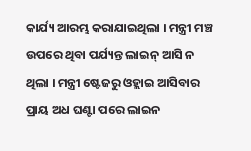କାର୍ଯ୍ୟ ଆରମ୍ଭ କରାଯାଇଥିଲା । ମନ୍ତ୍ରୀ ମଞ୍ଚ ଉପରେ ଥିବା ପର୍ଯ୍ୟନ୍ତ ଲାଇନ୍ ଆସି ନ ଥିଲା । ମନ୍ତ୍ରୀ ଷ୍ଟେଜରୁ ଓହ୍ଲାଇ ଆସିବାର ପ୍ରାୟ ଅଧ ଘଣ୍ଟା ପରେ ଲାଇନ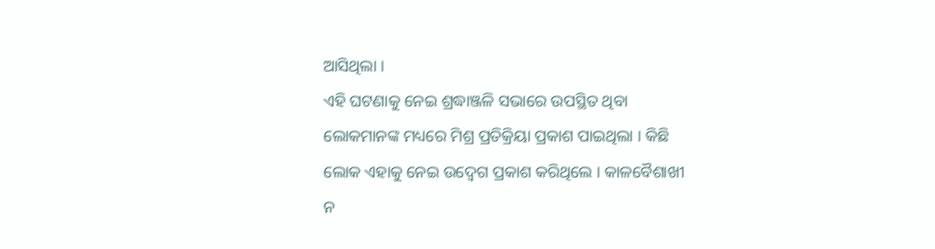ଆସିଥିଲା ।
ଏହି ଘଟଣାକୁ ନେଇ ଶ୍ରଦ୍ଧାଞ୍ଜଳି ସଭାରେ ଉପସ୍ଥିତ ଥିବା ଲୋକମାନଙ୍କ ମଧ୍ୟରେ ମିଶ୍ର ପ୍ରତିକ୍ରିୟା ପ୍ରକାଶ ପାଇଥିଲା । କିଛି ଲୋକ ଏହାକୁ ନେଇ ଉଦ୍ବେଗ ପ୍ରକାଶ କରିଥିଲେ । କାଳବୈଶାଖୀ ନ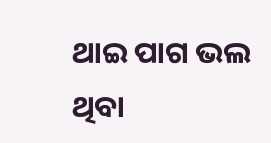ଥାଇ ପାଗ ଭଲ ଥିବା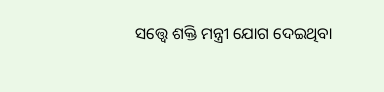ସତ୍ତ୍ୱେ ଶକ୍ତି ମନ୍ତ୍ରୀ ଯୋଗ ଦେଇଥିବା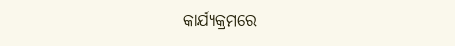କାର୍ଯ୍ୟକ୍ରମରେ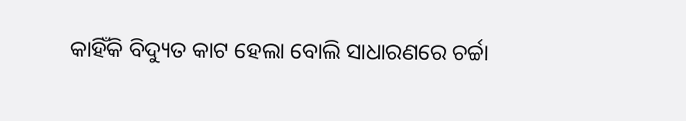କାହିଁକି ବିଦ୍ୟୁତ କାଟ ହେଲା ବୋଲି ସାଧାରଣରେ ଚର୍ଚ୍ଚା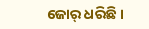ଜୋର୍ ଧରିଛି ।